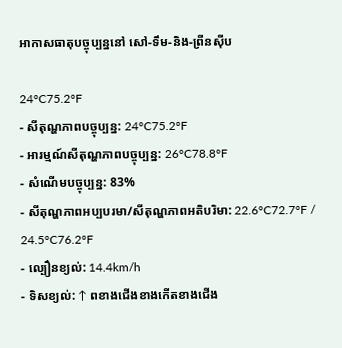អាកាសធាតុបច្ចុប្បន្ននៅ សៅ-ទឹម-និង-ព្រីនស៊ីប

24°C75.2°F
- សីតុណ្ហភាពបច្ចុប្បន្ន: 24°C75.2°F
- អារម្មណ៍សីតុណ្ហភាពបច្ចុប្បន្ន: 26°C78.8°F
- សំណើមបច្ចុប្បន្ន: 83%
- សីតុណ្ហភាពអប្បបរមា/សីតុណ្ហភាពអតិបរិមា: 22.6°C72.7°F / 24.5°C76.2°F
- ល្បឿនខ្យល់: 14.4km/h
- ទិសខ្យល់: ↑ ពខាងជើងខាងកើតខាងជើង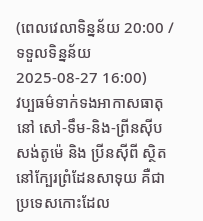(ពេលវេលាទិន្នន័យ 20:00 / ទទួលទិន្នន័យ 2025-08-27 16:00)
វប្បធម៌ទាក់ទងអាកាសធាតុ នៅ សៅ-ទឹម-និង-ព្រីនស៊ីប
សង់តូម៉េ និង ប្រីនស៊ីពី ស្ថិតនៅក្បែរព្រំដែនសាទុយ គឺជា ប្រទេសកោះដែល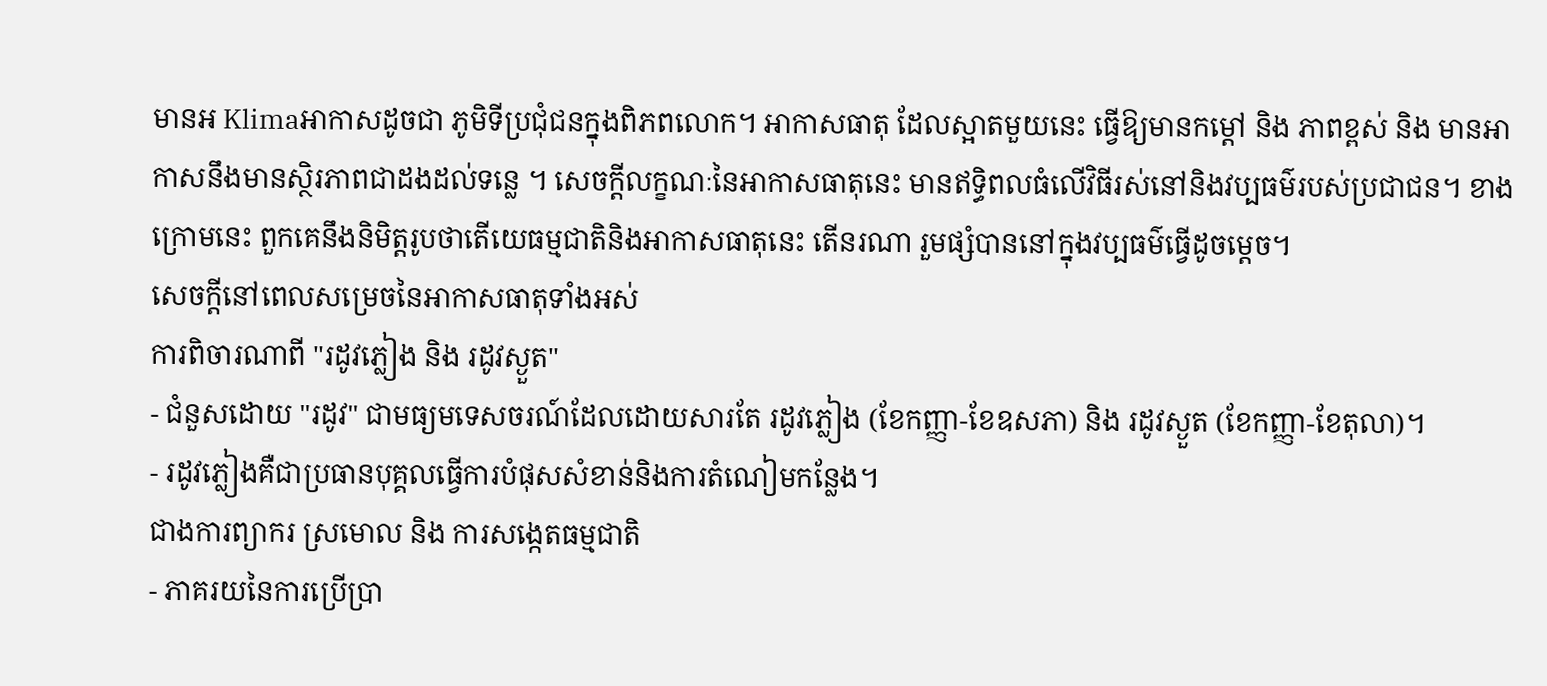មានអ Klimaអាកាសដូចជា ភូមិទីប្រជុំជនក្នុងពិភពលោក។ អាកាសធាតុ ដែលស្អាតមួយនេះ ធ្វើឱ្យមានកម្តៅ និង ភាពខ្ពស់ និង មានអាកាសនឹងមានស្ថិរភាពជាដងដល់ទន្លេ ។ សេចក្ដីលក្ខណៈនៃអាកាសធាតុនេះ មានឥទ្ធិពលធំលើវិធីរស់នៅនិងវប្បធម៌របស់ប្រជាជន។ ខាងក្រោមនេះ ពួកគេនឹងនិមិត្តរូបថាតើយេធម្មជាតិនិងអាកាសធាតុនេះ តើនរណា រួមផ្សំបាននៅក្នុងវប្បធម៌ធ្វើដូចម្តេច។
សេចក្ដីនៅពេលសម្រេចនៃអាកាសធាតុទាំងអស់
ការពិចារណាពី "រដូវភ្លៀង និង រដូវស្ងួត"
- ជំនួសដោយ "រដូវ" ជាមធ្យមទេសចរណ៍ដែលដោយសារតែ រដូវភ្លៀង (ខែកញ្ញា-ខែឧសភា) និង រដូវស្ងួត (ខែកញ្ញា-ខែតុលា)។
- រដូវភ្លៀងគឺជាប្រធានបុគ្គលធ្វើការបំផុសសំខាន់និងការតំណៀមកន្លែង។
ជាងការព្យាករ ស្រមោល និង ការសង្កេតធម្មជាតិ
- ភាគរយនៃការប្រើប្រា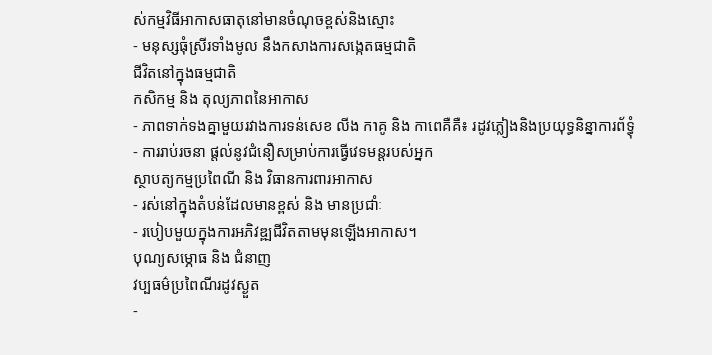ស់កម្មវិធីអាកាសធាតុនៅមានចំណុចខ្ពស់និងស្មោះ
- មនុស្សធុំស្រីរទាំងមូល នឹងកសាងការសង្កេតធម្មជាតិ
ជីវិតនៅក្នុងធម្មជាតិ
កសិកម្ម និង តុល្យភាពនៃអាកាស
- ភាពទាក់ទងគ្នាមួយរវាងការទន់សេខ លីង កາគូ និង កាពេគឺគឺ៖ រដូវភ្លៀងនិងប្រយុទ្ធនិន្នាការព័ទ្ធុំ
- ការរាប់រចនា ផ្តល់នូវជំនឿសម្រាប់ការធ្វើវេទមន្តរបស់អ្នក
ស្ថាបត្យកម្មប្រពៃណី និង វិធានការពារអាកាស
- រស់នៅក្នុងតំបន់ដែលមានខ្ពស់ និង មានប្រជាំៈ
- របៀបមួយក្នុងការអភិវឌ្ឍជីវិតតាមមុនឡើងអាកាស។
បុណ្យសម្ភោធ និង ជំនាញ
វប្បធម៌ប្រពៃណីរដូវស្ងួត
-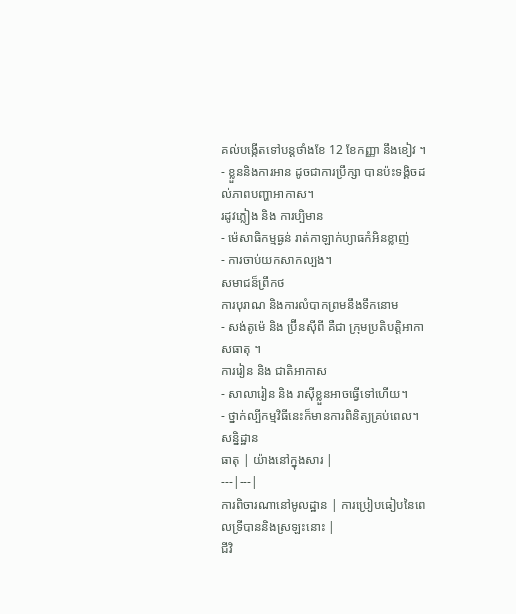គល់បង្កើតទៅបន្ដថាំងខែ 12 ខែកញ្ញា នឹងខៀវ ។
- ខ្លួននិងការអាន ដូចជាការប្រឹក្សា បានប៉ះទង្គិចដល់ភាពបញ្ហាអាកាស។
រដូវភ្លៀង និង ការប្បិមាន
- ម៉េសាធិកម្មធ្ងន់ រាត់កាឡាក់ប្យាធកំអិនខ្លាញ់
- ការចាប់យកសាកល្បង។
សមាជន៏ព្រឹកថ
ការបុរាណ និងការលំបាកព្រមនឹងទឹកនោម
- សង់តូម៉េ និង ប្រ៊ីនស៊ីពី គឺជា ក្រុមប្រតិបត្តិអាកាសធាតុ ។
ការរៀន និង ជាតិអាកាស
- សាលារៀន និង រាស៊ីខ្លួនអាចធ្វើទៅហើយ។
- ថ្នាក់ល្បីកម្មវិធីនេះក៏មានការពិនិត្យគ្រប់ពេល។
សន្និដ្ឋាន
ធាតុ | យ៉ាងនៅក្នុងសារ |
---|---|
ការពិចារណានៅមូលដ្ឋាន | ការប្រៀបធៀបនៃពេលទ្រីបាននិងស្រឡះនោះ |
ជីវិ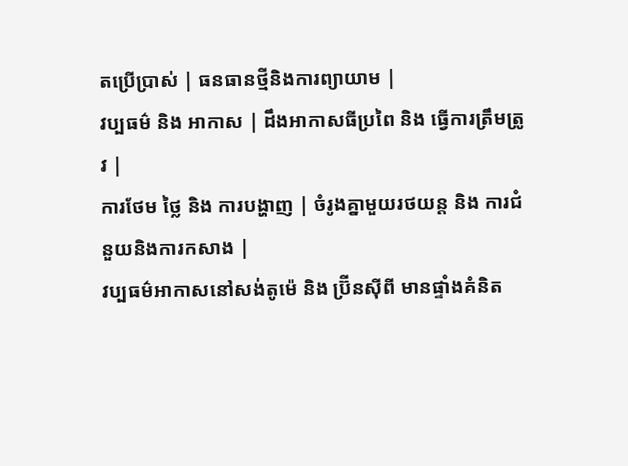តប្រើប្រាស់ | ធនធានថ្មីនិងការព្យាយាម |
វប្បធម៌ និង អាកាស | ដឹងអាកាសធីប្រពៃ និង ធ្វើការត្រឹមត្រូវ |
ការថែម ថ្លៃ និង ការបង្ហាញ | ចំរូងគ្នាមួយរថយន្ត និង ការជំនួយនិងការកសាង |
វប្បធម៌អាកាសនៅសង់តូម៉េ និង ប្រ៊ីនស៊ីពី មានផ្ទាំងគំនិត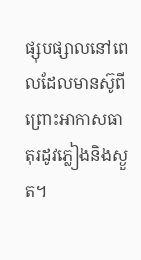ផ្សុបផ្សាលនៅពេលដែលមានស៊ូពីព្រោះអាកាសធាតុរដូវភ្លៀងនិងស្ងួត។